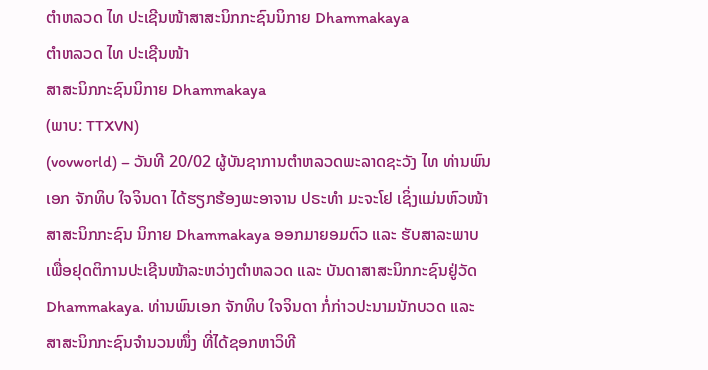ຕຳຫລວດ ໄທ ປະເຊີນໜ້າສາສະນິກກະຊົນນິກາຍ Dhammakaya
ຕຳຫລວດ ໄທ ປະເຊີນໜ້າ
ສາສະນິກກະຊົນນິກາຍ Dhammakaya
(ພາບ: TTXVN)
(vovworld) – ວັນທີ 20/02 ຜູ້ບັນຊາການຕຳຫລວດພະລາດຊະວັງ ໄທ ທ່ານພົນເອກ ຈັກທິບ ໃຈຈິນດາ ໄດ້ຮຽກຮ້ອງພະອາຈານ ປຣະທຳ ມະຈະໂຢ ເຊິ່ງແມ່ນຫົວໜ້າສາສະນິກກະຊົນ ນິກາຍ Dhammakaya ອອກມາຍອມຕົວ ແລະ ຮັບສາລະພາບ ເພື່ອຢຸດຕິການປະເຊີນໜ້າລະຫວ່າງຕຳຫລວດ ແລະ ບັນດາສາສະນິກກະຊົນຢູ່ວັດ Dhammakaya. ທ່ານພົນເອກ ຈັກທິບ ໃຈຈິນດາ ກໍ່ກ່າວປະນາມນັກບວດ ແລະ ສາສະນິກກະຊົນຈຳນວນໜຶ່ງ ທີ່ໄດ້ຊອກຫາວິທີ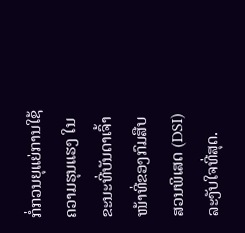ກໍ່ກວນຍຸແຍ່ການໃຊ້ຄວາມຮຸນແຮງ ໃນຂະນະທີ່ບັນດາເຈົ້າໜ້າທີ່ຂອງກົມສືບສວນພິເສດ (DSI) ລະງັບໃຈທີ່ສຸດ.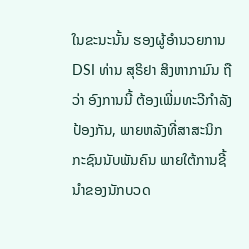ໃນຂະນະນັ້ນ ຮອງຜູ້ອຳນວຍການ DSI ທ່ານ ສຸຣິຢາ ສິງຫາກາມົນ ຖືວ່າ ອົງການນີ້ ຕ້ອງເພີ່ມທະວີກຳລັງປ້ອງກັນ, ພາຍຫລັງທີ່ສາສະນິກກະຊົນນັບພັນຄົນ ພາຍໃຕ້ການຊີ້ນຳຂອງນັກບວດ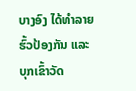ບາງອົງ ໄດ້ທຳລາຍຮົ້ວປ້ອງກັນ ແລະ ບຸກເຂົ້າວັດ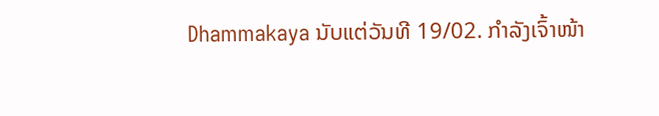Dhammakaya ນັບແຕ່ວັນທີ 19/02. ກຳລັງເຈົ້າໜ້າ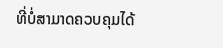ທີ່ບໍ່ສາມາດຄວບຄຸມໄດ້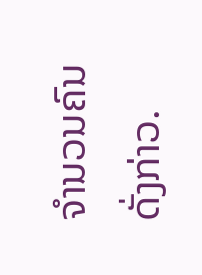ຈຳນວນຄົນດັ່ງກ່າວ.